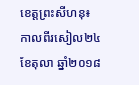ខេត្តព្រះសីហនុ៖ កាលពីរសៀល២៤ ខែតុលា ឆ្នាំ២០១៨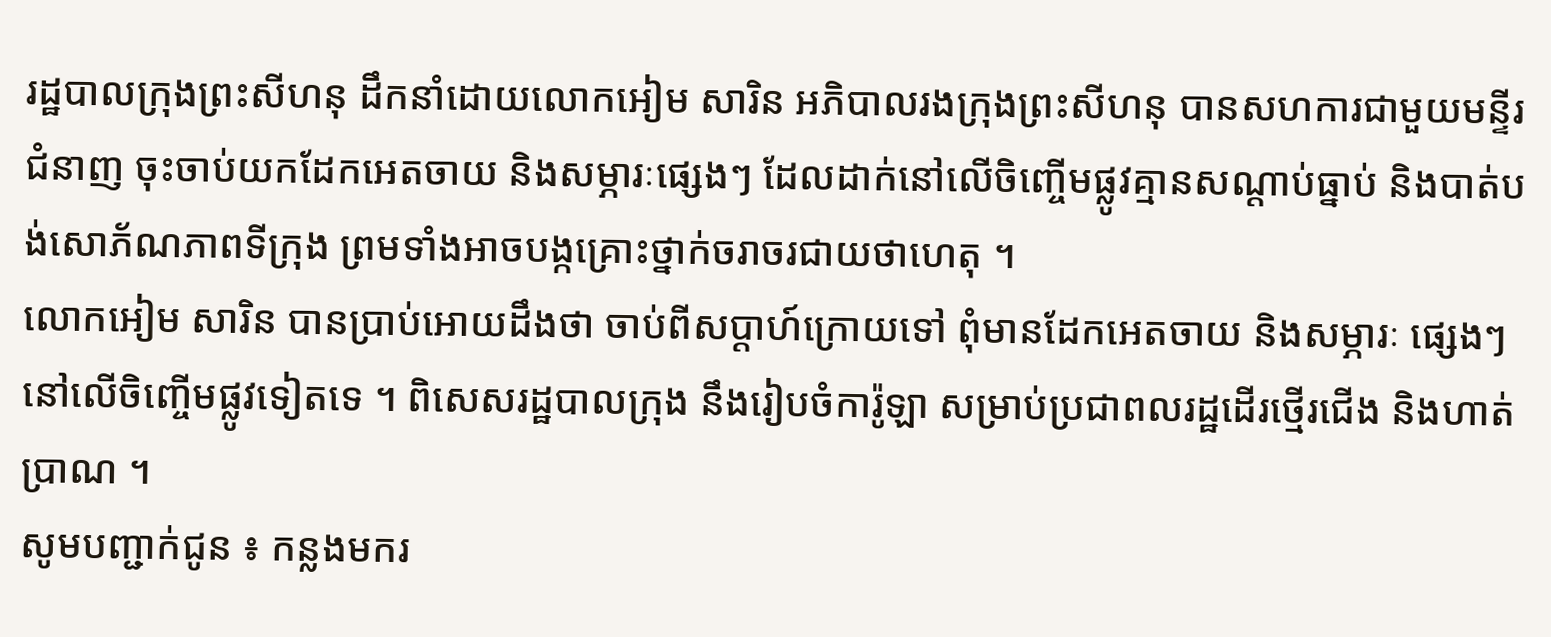រដ្ឋបាលក្រុងព្រះសីហនុ ដឹកនាំដោយលោកអៀម សារិន អភិបាលរងក្រុងព្រះសីហនុ បានសហការជាមួយមន្ទីរជំនាញ ចុះចាប់យកដែកអេតចាយ និងសម្ភារៈផ្សេងៗ ដែលដាក់នៅលើចិញ្ចើមផ្លូវគ្មានសណ្តាប់ធ្នាប់ និងបាត់បង់សោភ័ណភាពទីក្រុង ព្រមទាំងអាចបង្កគ្រោះថ្នាក់ចរាចរជាយថាហេតុ ។
លោកអៀម សារិន បានប្រាប់អោយដឹងថា ចាប់ពីសប្តាហ៍ក្រោយទៅ ពុំមានដែកអេតចាយ និងសម្ភារៈ ផ្សេងៗ នៅលើចិញ្ចើមផ្លូវទៀតទេ ។ ពិសេសរដ្ឋបាលក្រុង នឹងរៀបចំការ៉ូឡា សម្រាប់ប្រជាពលរដ្ឋដើរថ្មើរជើង និងហាត់ប្រាណ ។
សូមបញ្ជាក់ជូន ៖ កន្លងមករ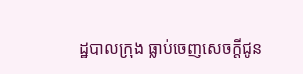ដ្ឋបាលក្រុង ធ្លាប់ចេញសេចក្តីជូន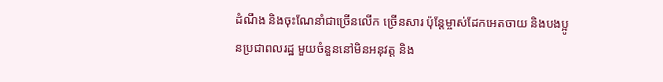ដំណឹង និងចុះណែនាំជាច្រើនលើក ច្រើនសារ ប៉ុន្តែម្ចាស់ដែកអេតចាយ និងបងប្អូនប្រជាពលរដ្ឋ មួយចំនួននៅមិនអនុវត្ត និង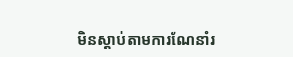មិនស្តាប់តាមការណែនាំរ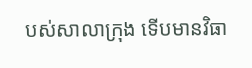បស់សាលាក្រុង ទើបមានវិធា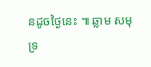នដូចថ្ងៃនេះ ៕ ឆ្លាម សមុទ្រ